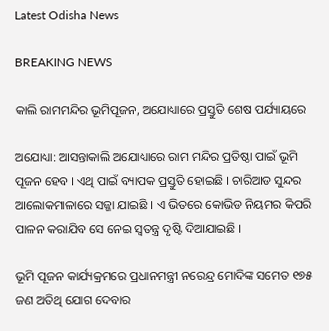Latest Odisha News

BREAKING NEWS

କାଲି ରାମମନ୍ଦିର ଭୂମିପୂଜନ, ଅଯୋଧ୍ୟାରେ ପ୍ରସ୍ତୁତି ଶେଷ ପର୍ଯ୍ୟାୟରେ

ଅଯୋଧ୍ୟା: ଆସନ୍ତାକାଲି ଅଯୋଧ୍ୟାରେ ରାମ ମନ୍ଦିର ପ୍ରତିଷ୍ଠା ପାଇଁ ଭୂମି ପୂଜନ ହେବ । ଏଥି ପାଇଁ ବ୍ୟାପକ ପ୍ରସ୍ତୁତି ହୋଇଛି । ଚାରିଆଡ ସୁନ୍ଦର ଆଲୋକମାଳାରେ ସଜ୍ଜା ଯାଇଛି । ଏ ଭିତରେ କୋଭିଡ ନିୟମର କିପରି ପାଳନ କରାଯିବ ସେ ନେଇ ସ୍ୱତନ୍ତ୍ର ଦୃଷ୍ଟି ଦିଆଯାଇଛି ।

ଭୂମି ପୂଜନ କାର୍ଯ୍ୟକ୍ରମରେ ପ୍ରଧାନମନ୍ତ୍ରୀ ନରେନ୍ଦ୍ର ମୋଦିଙ୍କ ସମେତ ୧୭୫ ଜଣ ଅତିଥି ଯୋଗ ଦେବାର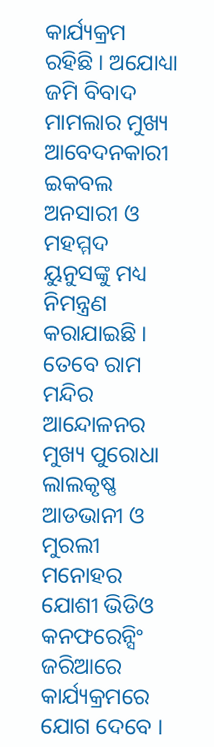କାର୍ଯ୍ୟକ୍ରମ ରହିଛି । ଅଯୋଧ୍ୟା ଜମି ବିବାଦ ମାମଲାର ମୁଖ୍ୟ ଆବେଦନକାରୀ ଇକବଲ ଅନସାରୀ ଓ ମହମ୍ମଦ ୟୁନୁସଙ୍କୁ ମଧ୍ୟ ନିମନ୍ତ୍ରଣ କରାଯାଇଛି । ତେବେ ରାମ ମନ୍ଦିର ଆନ୍ଦୋଳନର ମୁଖ୍ୟ ପୁରୋଧା ଲାଲକୃଷ୍ଣ ଆଡଭାନୀ ଓ ମୁରଲୀ ମନୋହର ଯୋଶୀ ଭିଡିଓ କନଫରେନ୍ସିଂ ଜରିଆରେ କାର୍ଯ୍ୟକ୍ରମରେ ଯୋଗ ଦେବେ ।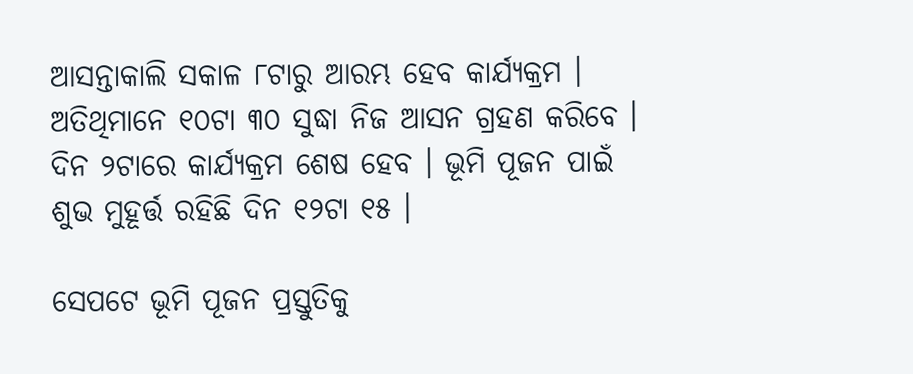ଆସନ୍ତାକାଲି ସକାଳ ୮ଟାରୁ ଆରମ୍ଭ ହେବ କାର୍ଯ୍ୟକ୍ରମ । ଅତିଥିମାନେ ୧୦ଟା ୩୦ ସୁଦ୍ଧା ନିଜ ଆସନ ଗ୍ରହଣ କରିବେ ।  ଦିନ ୨ଟାରେ କାର୍ଯ୍ୟକ୍ରମ ଶେଷ ହେବ । ଭୂମି ପୂଜନ ପାଇଁ ଶୁଭ ମୁହୂର୍ତ୍ତ ରହିଛି ଦିନ ୧୨ଟା ୧୫ ।

ସେପଟେ ଭୂମି ପୂଜନ ପ୍ରସ୍ତୁତିକୁ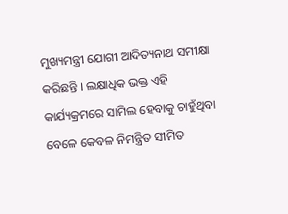ମୁଖ୍ୟମନ୍ତ୍ରୀ ଯୋଗୀ ଆଦିତ୍ୟନାଥ ସମୀକ୍ଷା କରିଛନ୍ତି । ଲକ୍ଷାଧିକ ଭକ୍ତ ଏହି କାର୍ଯ୍ୟକ୍ରମରେ ସାମିଲ ହେବାକୁ ଚାହୁଁଥିବା ବେଳେ କେବଳ ନିମନ୍ତ୍ରିତ ସୀମିତ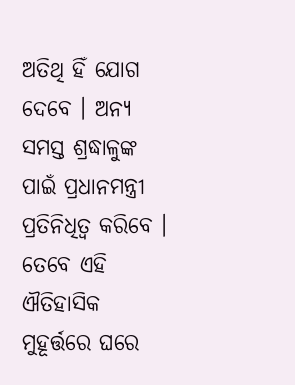ଅତିଥି ହିଁ ଯୋଗ ଦେବେ । ଅନ୍ୟ ସମସ୍ତ ଶ୍ରଦ୍ଧାଳୁଙ୍କ ପାଇଁ ପ୍ରଧାନମନ୍ତ୍ରୀ ପ୍ରତିନିଧିତ୍ୱ କରିବେ । ତେବେ ଏହି ଐତିହାସିକ ମୁହୂର୍ତ୍ତରେ ଘରେ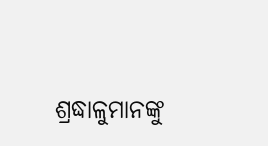ଶ୍ରଦ୍ଧାଳୁମାନଙ୍କୁ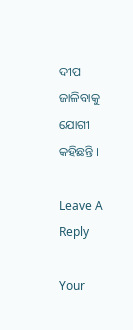ଦୀପ ଜାଳିବାକୁ ଯୋଗୀ କହିଛନ୍ତି ।

Leave A Reply

Your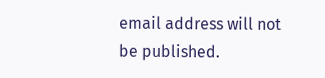email address will not be published.